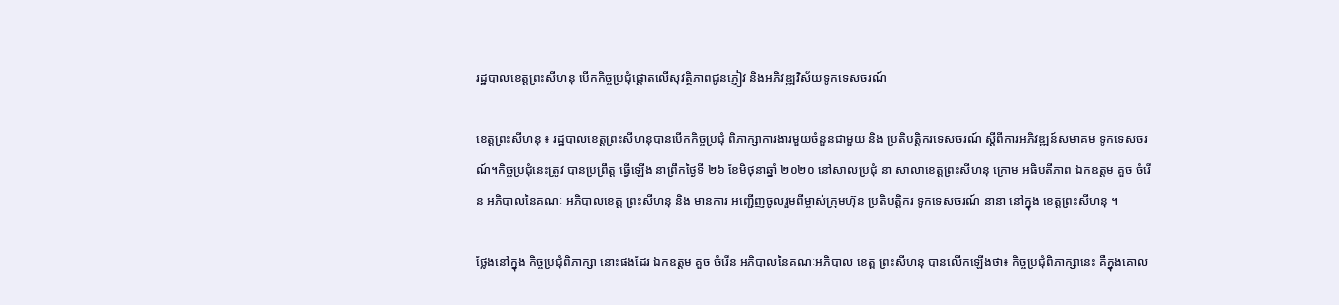រដ្ឋបាលខេត្តព្រះសីហនុ បើកកិច្ចប្រជុំផ្តោតលើសុវត្ថិភាពជូនភ្ញៀវ និងអភិវឌ្ឍវិស័យទូកទេសចរណ៍

ខេត្តព្រះសីហនុ ៖ រដ្ឋបាលខេត្តព្រះសីហនុបានបើកកិច្ចប្រជុំ ពិភាក្សាការងារមួយចំនួនជាមួយ និង ប្រតិបត្តិករទេសចរណ៍ ស្ដីពីការអភិវឌ្ឍន៍សមាគម ទូកទេសចរណ៍។កិច្ចប្រជុំនេះត្រូវ បានប្រព្រឹត្ត ធ្វើឡើង នាព្រឹកថ្ងៃទី ២៦ ខែមិថុនាឆ្នាំ ២០២០ នៅសាលប្រជុំ នា សាលាខេត្តព្រះសីហនុ ក្រោម អធិបតីភាព ឯកឧត្តម គួច ចំរើន អភិបាលនៃគណៈ អភិបាលខេត្ត ព្រះសីហនុ និង មានការ អញ្ជើញចូលរួមពីម្ចាស់ក្រុមហ៊ុន ប្រតិបត្តិករ ទូកទេសចរណ៍ នានា នៅក្នុង ខេត្តព្រះសីហនុ ។

ថ្លែងនៅក្នុង កិច្ចប្រជុំពិភាក្សា នោះផងដែរ ឯកឧត្តម គួច ចំរើន អភិបាលនៃគណៈអភិបាល ខេត្ព ព្រះសីហនុ បានលើកឡើងថា៖ កិច្ចប្រជុំពិភាក្សានេះ គឺក្នុងគោល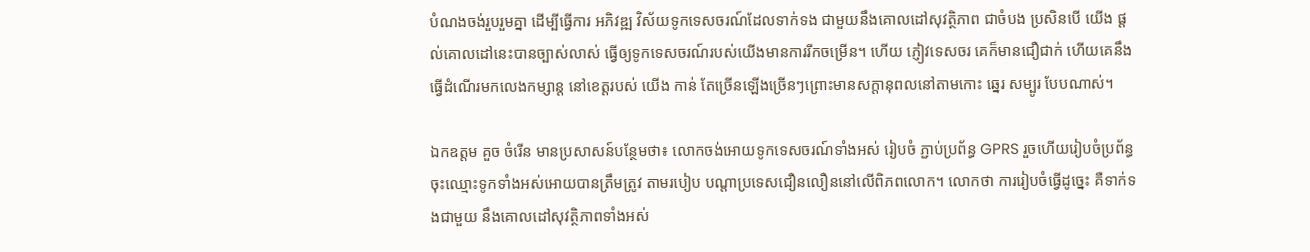បំណងចង់រួបរួមគ្នា ដើម្បីធ្វើការ អភិវឌ្ឍ វិស័យទូកទេសចរណ៍ដែលទាក់ទង ជាមួយនឹងគោលដៅសុវត្ថិភាព ជាចំបង ប្រសិនបើ យើង ផ្ដល់គោលដៅនេះបានច្បាស់លាស់ ធ្វើឲ្យទូកទេសចរណ៍របស់យើងមានការរីកចម្រើន។ ហើយ ភ្ញៀវទេសចរ គេក៏មានជឿជាក់ ហើយគេនឹងធ្វើដំណើរមកលេងកម្សាន្ត នៅខេត្តរបស់ យើង កាន់ តែច្រើនឡើងច្រើនៗព្រោះមានសក្តានុពលនៅតាមកោះ ឆ្នេរ សម្បូរ បែបណាស់។

ឯកឧត្តម គួច ចំរើន មានប្រសាសន៍បន្ថែមថា៖ លោកចង់អោយទូកទេសចរណ៍ទាំងអស់ រៀបចំ ភ្ជាប់ប្រព័ន្ធ GPRS រួចហើយរៀបចំប្រព័ន្ធចុះឈ្មោះទូកទាំងអស់អោយបានត្រឹមត្រូវ តាមរបៀប បណ្ដាប្រទេសជឿនលឿននៅលើពិភពលោក។ លោកថា ការរៀបចំធ្វើដូច្នេះ គឺទាក់ទងជាមួយ នឹងគោលដៅសុវត្ថិភាពទាំងអស់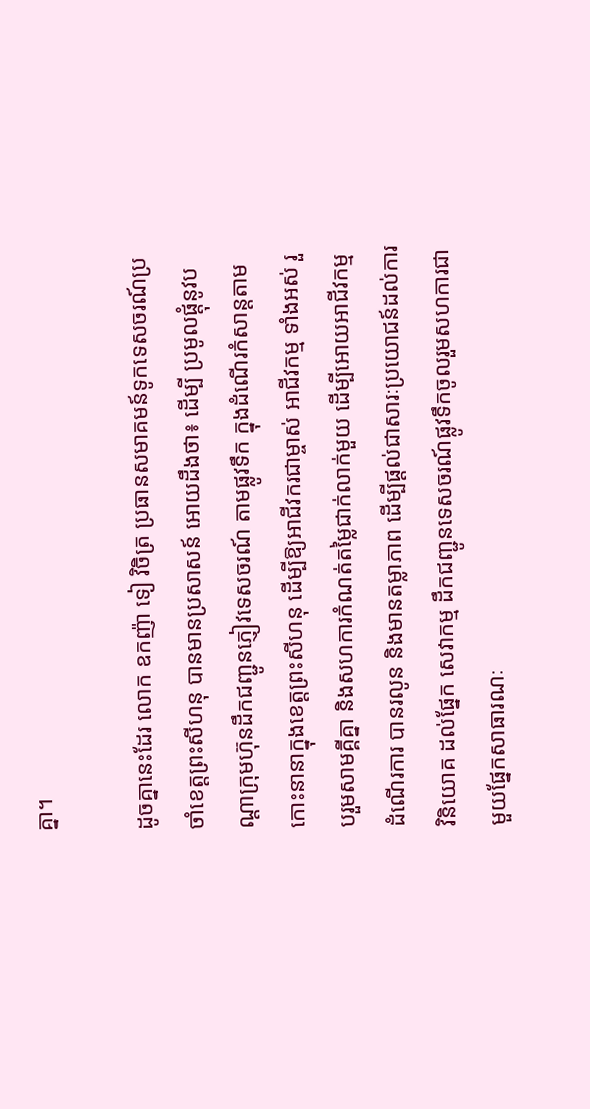គ្នា។

ដូចគ្នានេះដែរ លោក ឧកញ៉ា ទៀ វិចិត្រ ប្រធានសមាគមន៍ទូកទេសចរណ៍ប្រចាំខេត្តព្រះសីហនុ បានមានប្រសាសន៍ អោយដឹងថា៖ ដើម្បី ប្រមូលផ្តុំនូវបណ្តាក្រុមហ៊ុនដឹកជញ្ជូនភ្ញៀវទេសចរណ៍ តាមផ្លូវទឹក ក្នុងដំណើរកំសាន្តតាមកោះនានាក្នុងខេត្តព្រះសីហនុ ដើម្បីឱ្យអាជីវករជាម្ចាស់ អាជីវកម្ម ទាំងអស់ រួបរួមសាមគ្គីគ្នា និងសហការកំណត់តម្លៃជាក់លាក់មួយ ដើម្បីអោយអាជីវកម្ម ដំណើរការ បានរលូន និងមានតម្លាភាព ដើម្បីផ្តល់ជាសារៈប្រយោជន៍ដល់ការវិនិយោគ ដល់ផ្នែក សេវាកម្ម ដឹកជញ្ជូនទេសចរណ៍ផ្លូវទឹកចូលរួមសហការជាមួយផ្នែកសាធារណៈ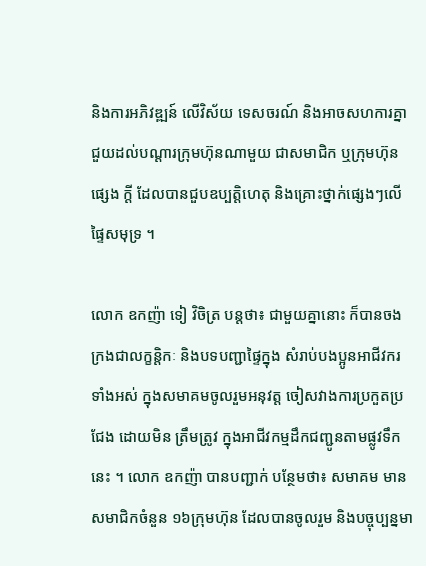និងការអភិវឌ្ឍន៍ លើវិស័យ ទេសចរណ៍ និងអាចសហការគ្នាជួយដល់បណ្តារក្រុមហ៊ុនណាមួយ ជាសមាជិក ឬក្រុមហ៊ុនផ្សេង ក្តី ដែលបានជួបឧប្បត្តិហេតុ និងគ្រោះថ្នាក់ផ្សេងៗលើផ្ទៃសមុទ្រ ។

លោក ឧកញ៉ា ទៀ វិចិត្រ បន្តថា៖ ជាមួយគ្នានោះ ក៏បានចងក្រងជាលក្ខន្តិកៈ និងបទបញ្ជាផ្ទៃក្នុង សំរាប់បងប្អូនអាជីវករទាំងអស់ ក្នុងសមាគមចូលរួមអនុវត្ត ចៀសវាងការប្រកួតប្រជែង ដោយមិន ត្រឹមត្រូវ ក្នុងអាជីវកម្មដឹកជញ្ជូនតាមផ្លូវទឹកនេះ ។ លោក ឧកញ៉ា បានបញ្ជាក់ បន្ថែមថា៖ សមាគម មានសមាជិកចំនួន ១៦ក្រុមហ៊ុន ដែលបានចូលរួម និងបច្ចុប្បន្នមា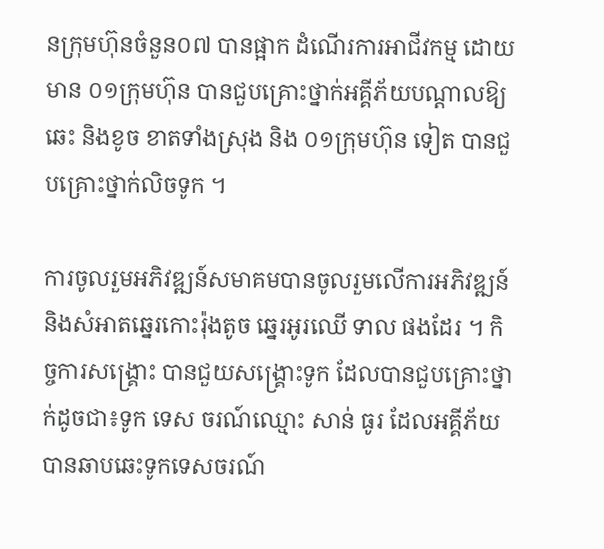នក្រុមហ៊ុនចំនួន០៧ បានផ្អាក ដំណើរការអាជីវកម្ម ដោយមាន ០១ក្រុមហ៊ុន បានជួបគ្រោះថ្នាក់អគ្គីភ័យបណ្តាលឱ្យឆេះ និងខូច ខាតទាំងស្រុង និង ០១ក្រុមហ៊ុន ទៀត បានជួបគ្រោះថ្នាក់លិចទូក ។

ការចូលរួមអភិវឌ្ឍន៍សមាគមបានចូលរួមលើការអភិវឌ្ឍន៍ និងសំអាតឆ្នេរកោះរ៉ុងតូច ឆ្នេរអូរឈើ ទាល ផងដែរ ។ កិច្ចការសង្គ្រោះ បានជួយសង្គ្រោះទូក ដែលបានជួបគ្រោះថ្នាក់ដូចជា៖ទូក ទេស ចរណ៍ឈ្មោះ សាន់ ធូរ ដែលអគ្គីភ័យបានឆាបឆេះទូកទេសចរណ៍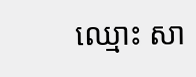ឈ្មោះ សា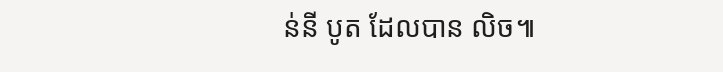ន់នី បូត ដែលបាន លិច៕